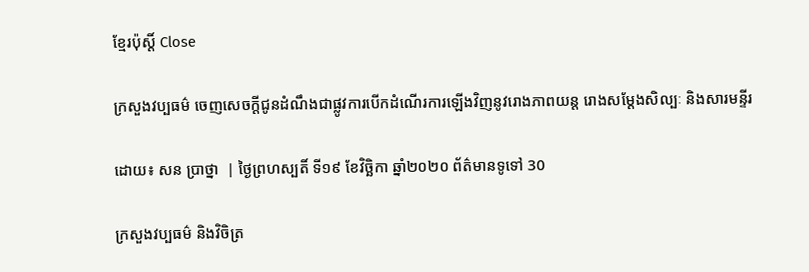ខ្មែរប៉ុស្ដិ៍ Close

ក្រសួងវប្បធម៌ ចេញសេចក្តីជូនដំណឹងជាផ្លូវការបើកដំណើរការឡើងវិញនូវរោងភាពយន្ត រោងសម្តែងសិល្បៈ និងសារមន្ទីរ

ដោយ៖ សន ប្រាថ្នា  | ថ្ងៃព្រហស្បតិ៍ ទី១៩ ខែវិច្ឆិកា ឆ្នាំ២០២០ ព័ត៌មានទូទៅ 30

ក្រសួងវប្បធម៌ និងវិចិត្រ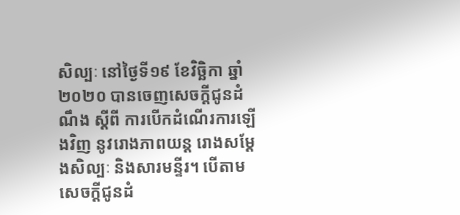សិល្បៈ នៅថ្ងៃទី១៩ ខែវិច្ឆិកា ឆ្នាំ២០២០ បានចេញសេចក្តីជូនដំណឹង ស្ដីពី ការបើកដំណើរការឡើងវិញ នូវរោងភាពយន្ត រោងសម្តែងសិល្បៈ និងសារមន្ទីរ។ បើតាមសេចក្ដីជូនដំ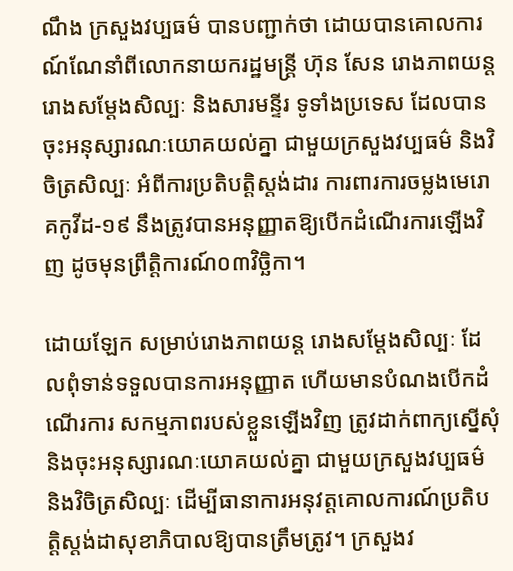ណឹង ក្រសួងវប្បធម៌ បានបញ្ជាក់ថា ដោយបានគោលការណ៍ណែនាំពីលោកនាយករដ្ឋមន្រ្តី ហ៊ុន សែន រោងភាពយន្ត រោងសម្តែងសិល្បៈ និងសារមន្ទីរ ទូទាំងប្រទេស ដែលបានចុះអនុស្សារណៈយោគយល់គ្នា ជាមួយក្រសួងវប្បធម៌ និងវិចិត្រសិល្បៈ អំពីការប្រតិបត្តិស្តង់ដារ ការពារការចម្លងមេរោគកូវីដ-១៩ នឹងត្រូវបានអនុញ្ញាតឱ្យបើកដំណើរការឡើងវិញ ដូចមុនព្រឹត្តិការណ៍០៣វិច្ឆិកា។

ដោយឡែក សម្រាប់រោងភាពយន្ត រោងសម្តែងសិល្បៈ ដែលពុំទាន់ទទួលបានការអនុញ្ញាត ហើយមានបំណងបើកដំណើរការ សកម្មភាពរបស់ខ្លួនឡើងវិញ ត្រូវដាក់ពាក្យស្នើសុំ និងចុះអនុស្សារណៈយោគយល់គ្នា ជាមួយក្រសួងវប្បធម៌ និងវិចិត្រសិល្បៈ ដើម្បីធានាការអនុវត្តគោលការណ៍ប្រតិបត្តិស្តង់ដាសុខាភិបាលឱ្យបានត្រឹមត្រូវ។ ក្រសួងវ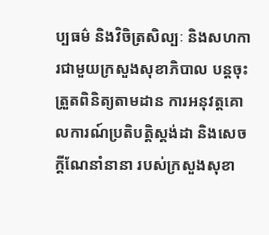ប្បធម៌ និងវិចិត្រសិល្បៈ និងសហការជាមួយក្រសួងសុខាភិបាល បន្តចុះត្រួតពិនិត្យតាមដាន ការអនុវត្តគោលការណ៍ប្រតិបត្តិស្តង់ដា និងសេចក្តីណែនាំនានា របស់ក្រសួងសុខា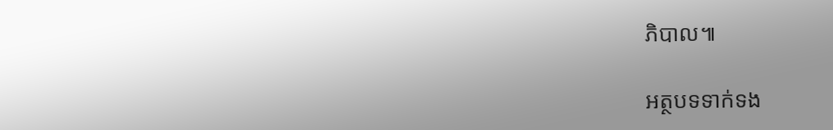ភិបាល៕

អត្ថបទទាក់ទង